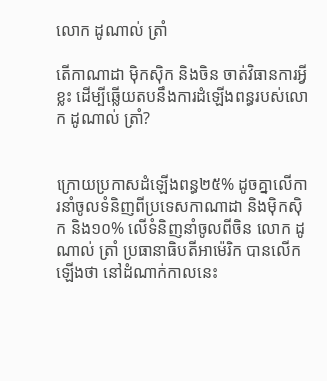លោក ដូណាល់ ត្រាំ

តើកាណាដា ម៉ិកស៊ិក និងចិន ចាត់វិធានការអ្វីខ្លះ ដើម្បីឆ្លើយតបនឹងការដំឡើងពន្ធរបស់លោក ដូណាល់ ត្រាំ?


ក្រោយប្រកាសដំឡើងពន្ធ២៥% ដូចគ្នាលើការនាំចូលទំនិញពីប្រទេសកាណាដា និងម៉ិកស៊ិក និង១០% លើទំនិញនាំចូលពីចិន លោក ដូណាល់ ត្រាំ ប្រធានាធិបតីអាម៉េរិក បានលើកឡើងថា នៅដំណាក់កាលនេះ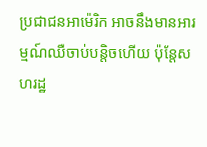ប្រជាជនអាម៉េរិក អាចនឹងមានអារម្មណ៍ឈឺចាប់បន្តិចហើយ ប៉ុន្តែសហរដ្ឋ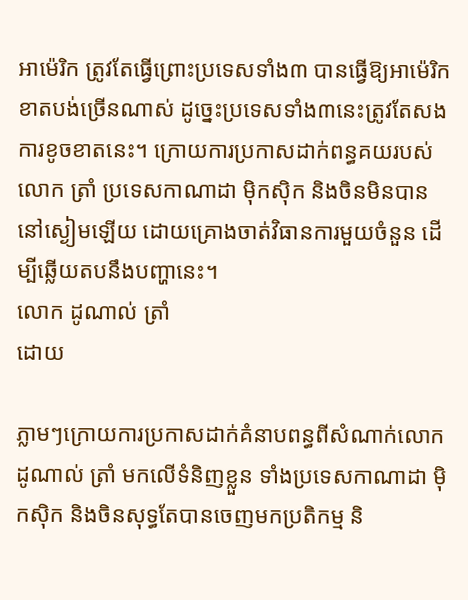អាម៉េរិក ត្រូវតែធ្វើព្រោះប្រទេសទាំង៣ បានធ្វើឱ្យអាម៉េរិកខាតបង់ច្រើនណាស់ ដូច្នេះប្រទេសទាំង៣នេះត្រូវតែសងការខូចខាតនេះ។ ក្រោយការប្រកាសដាក់ពន្ធគយរបស់លោក ត្រាំ ប្រទេសកាណាដា ម៉ិកស៊ិក និងចិនមិនបាននៅស្ងៀមឡើយ ដោយគ្រោងចាត់វិធានការមួយចំនួន ដើម្បីឆ្លើយតបនឹងបញ្ហានេះ។
លោក ដូណាល់ ត្រាំ
ដោយ

ភ្លាមៗក្រោយការប្រកាសដាក់គំនាបពន្ធពីសំណាក់លោក ដូណាល់ ត្រាំ មកលើទំនិញខ្លួន ទាំងប្រទេសកាណាដា ម៉ិកស៊ិក និងចិនសុទ្ធតែបានចេញមកប្រតិកម្ម និ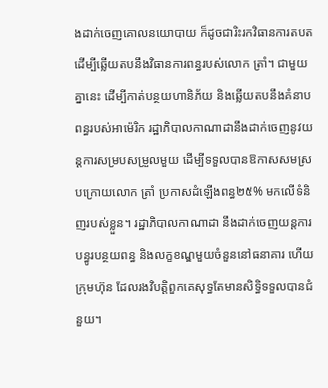ងដាក់ចេញគោលនយោបាយ ក៏ដូចជារិះរកវិធានការតបត ដើម្បីឆ្លើយតបនឹងវិធានការពន្ធរបស់លោក ត្រាំ។ ជាមួយគ្នានេះ ដើម្បីកាត់បន្ថយហានិភ័យ និងឆ្លើយតបនឹងគំនាបពន្ធរបស់អាម៉េរិក រដ្ឋាភិបាលកាណាដានឹងដាក់ចេញនូវយន្តការសម្របសម្រួលមួយ ដើម្បីទទួលបានឱកាសសមស្របក្រោយលោក ត្រាំ ប្រកាសដំឡើងពន្ធ២៥% មកលើទំនិញរបស់ខ្លួន។ រដ្ឋាភិបាលកាណាដា នឹងដាក់ចេញយន្តការបន្ធូរបន្ថយពន្ធ និងលក្ខខណ្ឌមួយចំនួននៅធនាគារ ហើយក្រុមហ៊ុន ដែលរងវិបត្តិពួកគេសុទ្ធតែមានសិទ្ធិទទួលបានជំនួយ។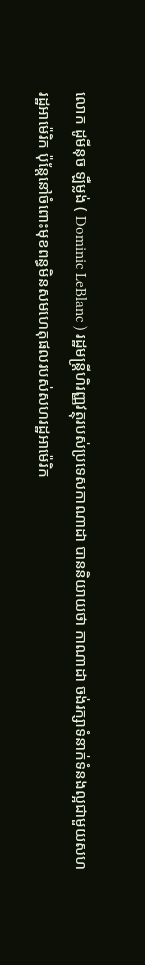លោក ដូមីនុច ឡឺម្លង់ ( Dominic LeBlanc ) រដ្ឋមន្រ្តីហិរញ្ញវត្ថុរបស់ប្រទេសកាណាដា បាននិយាយថា កាណាដា ចង់រក្សាទំនាក់ទំនងល្អជាមួយសហរដ្ឋអាម៉េរិក ប៉ុន្តែនៅចំពោះមុខពន្ធមិនសមហេតុផលរបស់សហរដ្ឋអាម៉េរិក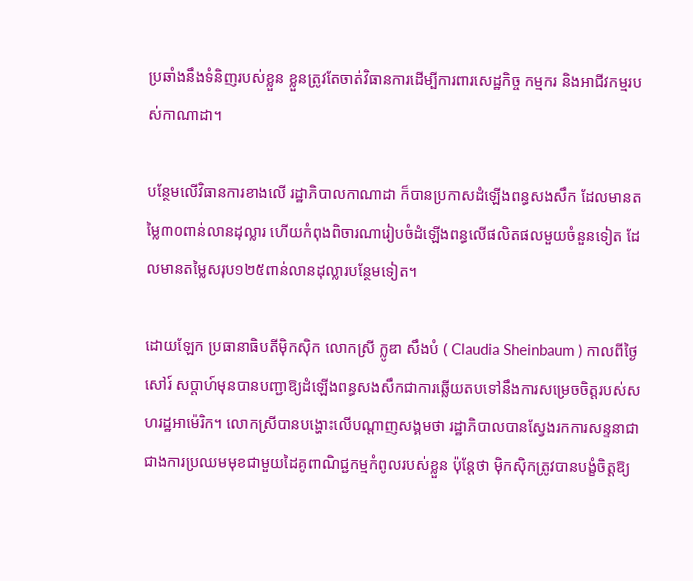ប្រឆាំងនឹងទំនិញរបស់ខ្លួន ខ្លួនត្រូវតែចាត់វិធានការដើម្បីការពារសេដ្ឋកិច្ច កម្មករ និងអាជីវកម្មរបស់កាណាដា។

បន្ថែមលើវិធានការខាងលើ រដ្ឋាភិបាលកាណាដា ក៏បានប្រកាសដំឡើងពន្ធសងសឹក ដែលមានតម្លៃ៣០ពាន់លានដុល្លារ ហើយកំពុងពិចារណារៀបចំដំឡើងពន្ធលើផលិតផលមួយចំនួនទៀត ដែលមានតម្លៃសរុប១២៥ពាន់លានដុល្លារបន្ថែមទៀត។

ដោយឡែក ប្រធានាធិបតីម៉ិកស៊ិក លោកស្រី ក្លូឌា សឹងបំ ( Claudia Sheinbaum ) កាលពីថ្ងៃសៅរ៍ សប្តាហ៍មុនបានបញ្ជាឱ្យដំឡើងពន្ធសងសឹកជាការឆ្លើយតបទៅនឹងការសម្រេចចិត្តរបស់សហរដ្ឋអាម៉េរិក។ លោកស្រីបានបង្ហោះលើបណ្តាញសង្គមថា រដ្ឋាភិបាលបានស្វែងរកការសន្ទនាជាជាងការប្រឈមមុខជាមួយដៃគូពាណិជ្ជកម្មកំពូលរបស់ខ្លួន ប៉ុន្តែថា ម៉ិកស៊ិកត្រូវបានបង្ខំចិត្តឱ្យ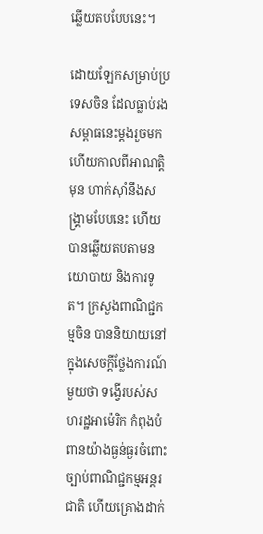ឆ្លើយតបបែបនេះ។

ដោយឡែកសម្រាប់ប្រទេសចិន ដែលធ្លាប់រងសម្ពាធនេះម្តងរួចមកហើយកាលពីអាណត្តិមុន ហាក់ស៊ាំនឹងសង្រ្គាមបែបនេះ ហើយបានឆ្លើយតបតាមនយោបាយ និងការទូត។ ក្រសួងពាណិជ្ជកម្មចិន បាននិយាយនៅក្នុងសេចក្តីថ្លែងការណ៍មួយថា ទង្វើរបស់សហរដ្ឋអាម៉េរិក កំពុងបំពានយ៉ាងធ្ងន់ធ្ងរចំពោះច្បាប់ពាណិជ្ជកម្មអន្តរជាតិ ហើយគ្រោងដាក់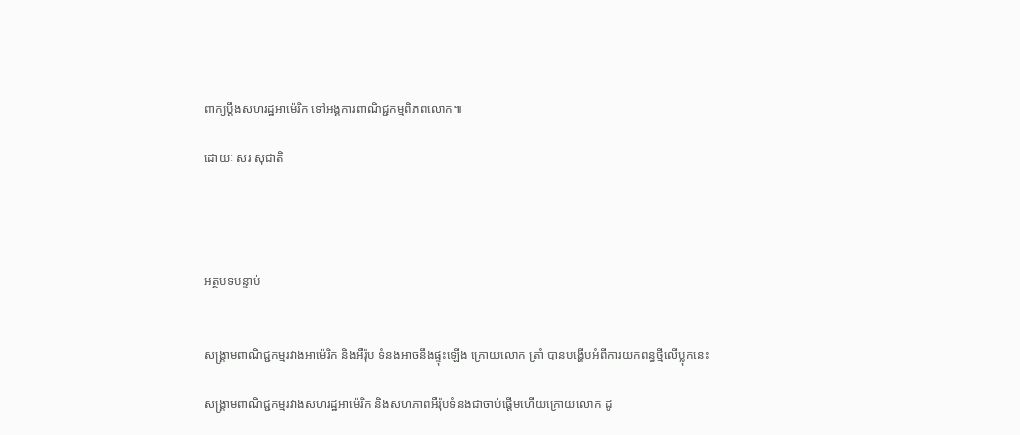ពាក្យប្តឹងសហរដ្ឋអាម៉េរិក ទៅអង្គការពាណិជ្ជកម្មពិភពលោក៕

ដោយៈ សរ សុជាតិ




អត្ថបទបន្ទាប់


សង្គ្រាមពាណិជ្ជកម្មរវាងអាម៉េរិក និងអឺរ៉ុប ទំនងអាចនឹងផ្ទុះឡើង ក្រោយលោក ត្រាំ បានបង្ហើបអំពីការយកពន្ធថ្មីលើប្លុកនេះ

សង្គ្រាមពាណិជ្ជកម្មរវាងសហរដ្ឋអាម៉េរិក និងសហភាពអឺរ៉ុបទំនងជាចាប់ផ្ដើមហើយក្រោយលោក ដូ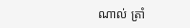ណាល់ ត្រាំ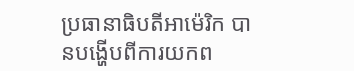ប្រធានាធិបតីអាម៉េរិក បានបង្ហើបពីការយកព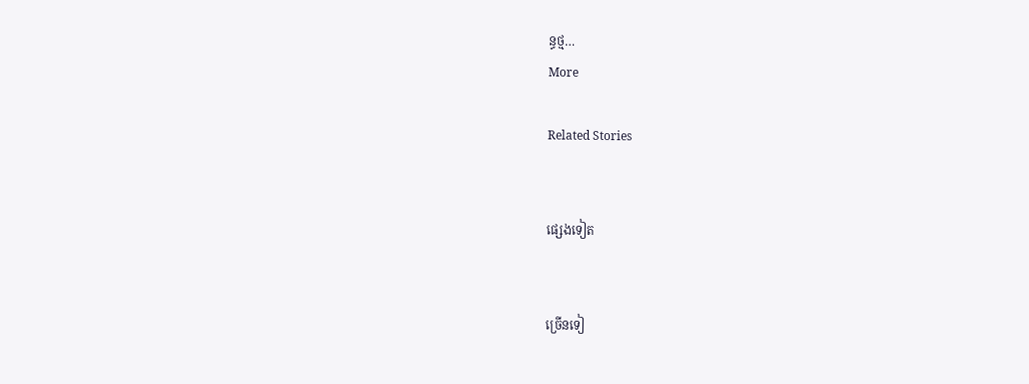ន្ធថ្ម…
More

Related Stories


ផ្សេងទៀត


ច្រើនទៀ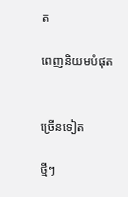ត

ពេញនិយមបំផុត


ច្រើនទៀត

ថ្មីៗ